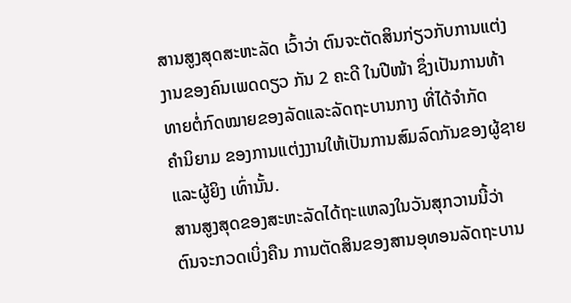ສານສູງສຸດສະຫະລັດ ເວົ້າວ່າ ຕົນຈະຕັດສິນກ່ຽວກັບການແຕ່ງ
ງານຂອງຄົນເພດດຽວ ກັນ 2 ຄະດີ ໃນປີໜ້າ ຊຶ່ງເປັນການທ້າ
ທາຍຕໍ່ກົດໝາຍຂອງລັດແລະລັດຖະບານກາງ ທີ່ໄດ້ຈໍາກັດ
ຄໍານິຍາມ ຂອງການແຕ່ງງານໃຫ້ເປັນການສົມລົດກັນຂອງຜູ້ຊາຍ
ແລະຜູ້ຍິງ ເທົ່ານັ້ນ.
ສານສູງສຸດຂອງສະຫະລັດໄດ້ຖະແຫລງໃນວັນສຸກວານນີ້ວ່າ
ຕົນຈະກວດເບິ່ງຄືນ ການຕັດສິນຂອງສານອຸທອນລັດຖະບານ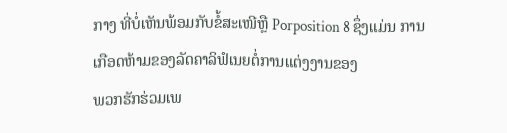ກາງ ທີ່ບໍ່ເຫັນພ້ອມກັບຂໍ້ສະເໜີຫຼື Porposition 8 ຊຶ່ງແມ່ນ ການເກືອດຫ້າມຂອງລັດຄາລິຟໍເນຍຕໍ່ການແຕ່ງງານຂອງ
ພວກຮັກຮ່ວມເພ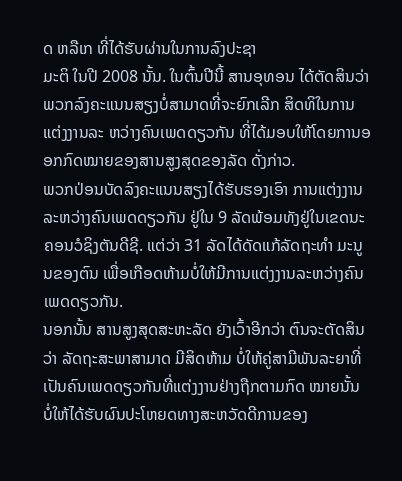ດ ຫລືເກ ທີ່ໄດ້ຮັບຜ່ານໃນການລົງປະຊາ
ມະຕິ ໃນປີ 2008 ນັ້ນ. ໃນຕົ້ນປີນີ້ ສານອຸທອນ ໄດ້ຕັດສິນວ່າ ພວກລົງຄະແນນສຽງບໍ່ສາມາດທີ່ຈະຍົກເລີກ ສິດທິໃນການແຕ່ງງານລະ ຫວ່າງຄົນເພດດຽວກັນ ທີ່ໄດ້ມອບໃຫ້ໂດຍການອອກກົດໝາຍຂອງສານສູງສຸດຂອງລັດ ດັ່ງກ່າວ.
ພວກປ່ອນບັດລົງຄະແນນສຽງໄດ້ຮັບຮອງເອົາ ການແຕ່ງງານລະຫວ່າງຄົນເພດດຽວກັນ ຢູ່ໃນ 9 ລັດພ້ອມທັງຢູ່ໃນເຂດນະຄອນວໍຊິງຕັນດີຊີ. ແຕ່ວ່າ 31 ລັດໄດ້ດັດແກ້ລັດຖະທໍາ ມະນູນຂອງຕົນ ເພື່ອເກືອດຫ້າມບໍ່ໃຫ້ມີການແຕ່ງງານລະຫວ່າງຄົນເພດດຽວກັນ.
ນອກນັ້ນ ສານສູງສຸດສະຫະລັດ ຍັງເວົ້າອີກວ່າ ຕົນຈະຕັດສິນວ່າ ລັດຖະສະພາສາມາດ ມີສິດຫ້າມ ບໍ່ໃຫ້ຄູ່ສາມີພັນລະຍາທີ່ເປັນຄົນເພດດຽວກັນທີ່ແຕ່ງງານຢ່າງຖືກຕາມກົດ ໝາຍນັ້ນ ບໍ່ໃຫ້ໄດ້ຮັບຜົນປະໂຫຍດທາງສະຫວັດດີການຂອງ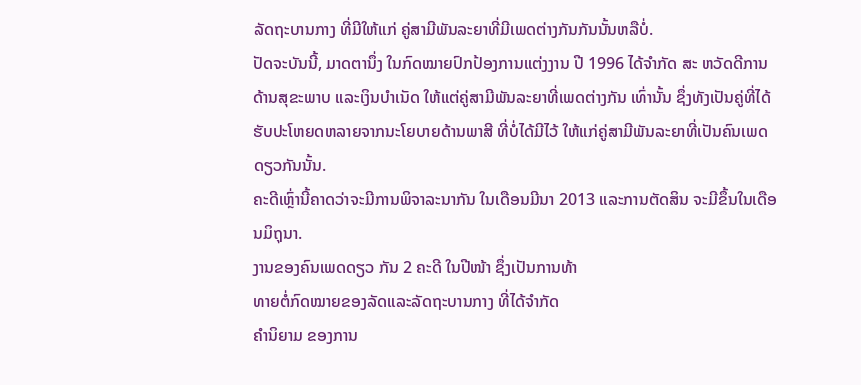ລັດຖະບານກາງ ທີ່ມີໃຫ້ແກ່ ຄູ່ສາມີພັນລະຍາທີ່ມີເພດຕ່າງກັນກັນນັ້ນຫລືບໍ່.
ປັດຈະບັນນີ້, ມາດຕານຶ່ງ ໃນກົດໝາຍປົກປ້ອງການແຕ່ງງານ ປີ 1996 ໄດ້ຈໍາກັດ ສະ ຫວັດດີການດ້ານສຸຂະພາບ ແລະເງິນບໍາເນັດ ໃຫ້ແຕ່ຄູ່ສາມີພັນລະຍາທີ່ເພດຕ່າງກັນ ເທົ່ານັ້ນ ຊຶ່ງທັງເປັນຄູ່ທີ່ໄດ້ຮັບປະໂຫຍດຫລາຍຈາກນະໂຍບາຍດ້ານພາສີ ທີ່ບໍ່ໄດ້ມີໄວ້ ໃຫ້ແກ່ຄູ່ສາມີພັນລະຍາທີ່ເປັນຄົນເພດດຽວກັນນັ້ນ.
ຄະດີເຫຼົ່ານີ້ຄາດວ່າຈະມີການພິຈາລະນາກັນ ໃນເດືອນມີນາ 2013 ແລະການຕັດສິນ ຈະມີຂຶ້ນໃນເດືອນມິຖຸນາ.
ງານຂອງຄົນເພດດຽວ ກັນ 2 ຄະດີ ໃນປີໜ້າ ຊຶ່ງເປັນການທ້າ
ທາຍຕໍ່ກົດໝາຍຂອງລັດແລະລັດຖະບານກາງ ທີ່ໄດ້ຈໍາກັດ
ຄໍານິຍາມ ຂອງການ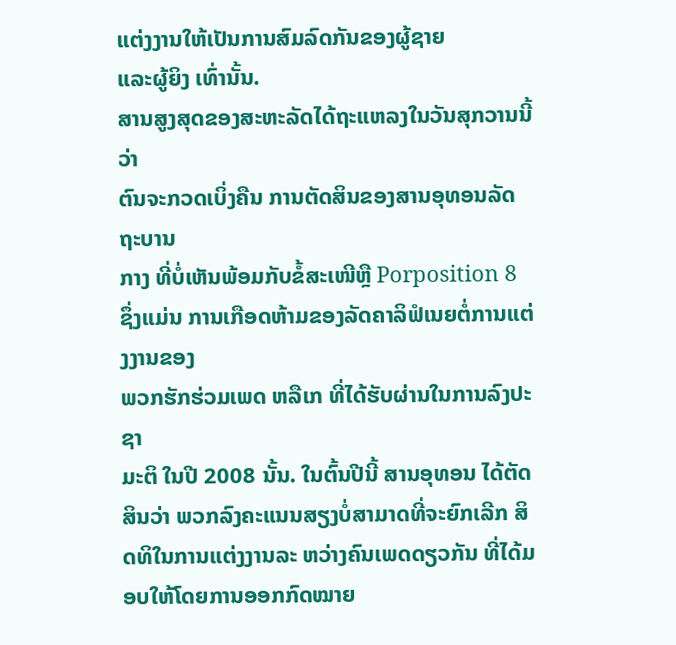ແຕ່ງງານໃຫ້ເປັນການສົມລົດກັນຂອງຜູ້ຊາຍ
ແລະຜູ້ຍິງ ເທົ່ານັ້ນ.
ສານສູງສຸດຂອງສະຫະລັດໄດ້ຖະແຫລງໃນວັນສຸກວານນີ້ວ່າ
ຕົນຈະກວດເບິ່ງຄືນ ການຕັດສິນຂອງສານອຸທອນລັດຖະບານ
ກາງ ທີ່ບໍ່ເຫັນພ້ອມກັບຂໍ້ສະເໜີຫຼື Porposition 8 ຊຶ່ງແມ່ນ ການເກືອດຫ້າມຂອງລັດຄາລິຟໍເນຍຕໍ່ການແຕ່ງງານຂອງ
ພວກຮັກຮ່ວມເພດ ຫລືເກ ທີ່ໄດ້ຮັບຜ່ານໃນການລົງປະຊາ
ມະຕິ ໃນປີ 2008 ນັ້ນ. ໃນຕົ້ນປີນີ້ ສານອຸທອນ ໄດ້ຕັດສິນວ່າ ພວກລົງຄະແນນສຽງບໍ່ສາມາດທີ່ຈະຍົກເລີກ ສິດທິໃນການແຕ່ງງານລະ ຫວ່າງຄົນເພດດຽວກັນ ທີ່ໄດ້ມອບໃຫ້ໂດຍການອອກກົດໝາຍ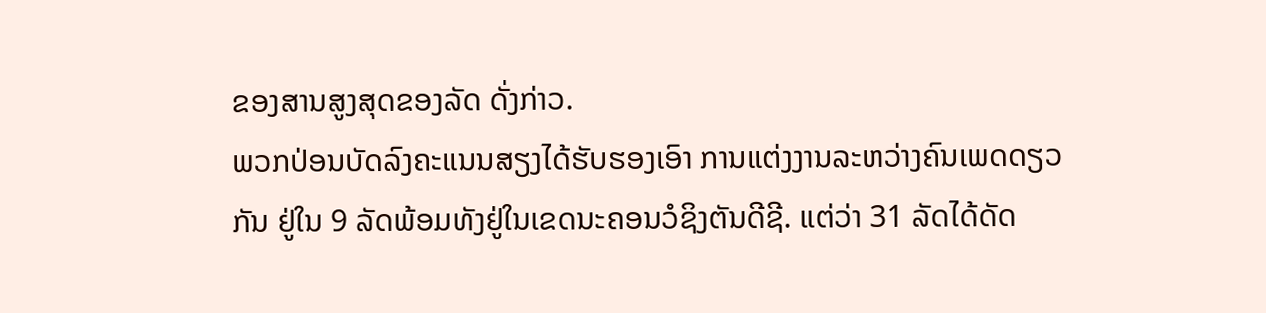ຂອງສານສູງສຸດຂອງລັດ ດັ່ງກ່າວ.
ພວກປ່ອນບັດລົງຄະແນນສຽງໄດ້ຮັບຮອງເອົາ ການແຕ່ງງານລະຫວ່າງຄົນເພດດຽວກັນ ຢູ່ໃນ 9 ລັດພ້ອມທັງຢູ່ໃນເຂດນະຄອນວໍຊິງຕັນດີຊີ. ແຕ່ວ່າ 31 ລັດໄດ້ດັດ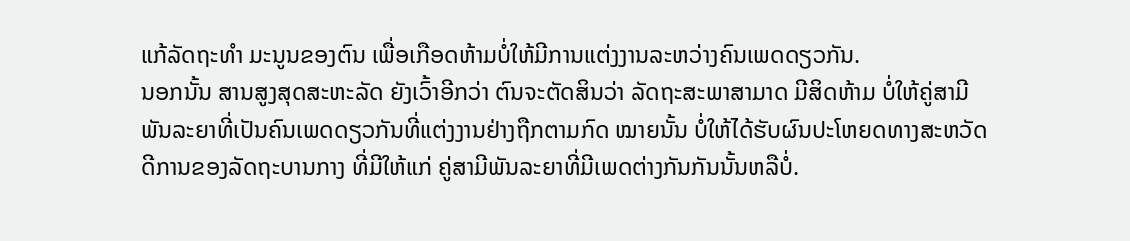ແກ້ລັດຖະທໍາ ມະນູນຂອງຕົນ ເພື່ອເກືອດຫ້າມບໍ່ໃຫ້ມີການແຕ່ງງານລະຫວ່າງຄົນເພດດຽວກັນ.
ນອກນັ້ນ ສານສູງສຸດສະຫະລັດ ຍັງເວົ້າອີກວ່າ ຕົນຈະຕັດສິນວ່າ ລັດຖະສະພາສາມາດ ມີສິດຫ້າມ ບໍ່ໃຫ້ຄູ່ສາມີພັນລະຍາທີ່ເປັນຄົນເພດດຽວກັນທີ່ແຕ່ງງານຢ່າງຖືກຕາມກົດ ໝາຍນັ້ນ ບໍ່ໃຫ້ໄດ້ຮັບຜົນປະໂຫຍດທາງສະຫວັດດີການຂອງລັດຖະບານກາງ ທີ່ມີໃຫ້ແກ່ ຄູ່ສາມີພັນລະຍາທີ່ມີເພດຕ່າງກັນກັນນັ້ນຫລືບໍ່.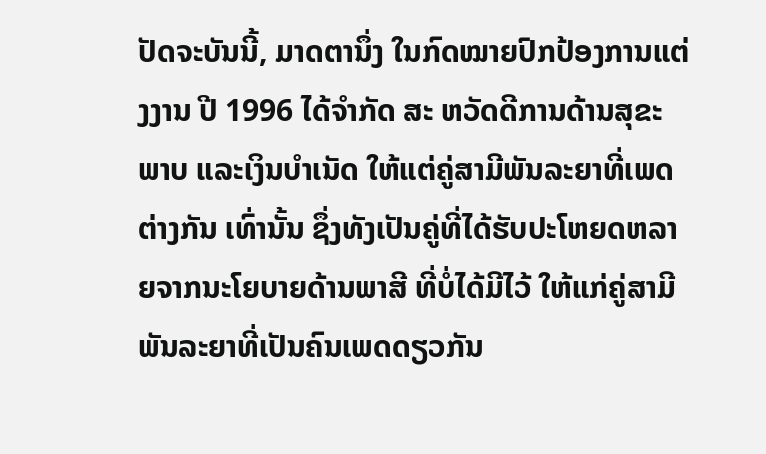ປັດຈະບັນນີ້, ມາດຕານຶ່ງ ໃນກົດໝາຍປົກປ້ອງການແຕ່ງງານ ປີ 1996 ໄດ້ຈໍາກັດ ສະ ຫວັດດີການດ້ານສຸຂະພາບ ແລະເງິນບໍາເນັດ ໃຫ້ແຕ່ຄູ່ສາມີພັນລະຍາທີ່ເພດຕ່າງກັນ ເທົ່ານັ້ນ ຊຶ່ງທັງເປັນຄູ່ທີ່ໄດ້ຮັບປະໂຫຍດຫລາຍຈາກນະໂຍບາຍດ້ານພາສີ ທີ່ບໍ່ໄດ້ມີໄວ້ ໃຫ້ແກ່ຄູ່ສາມີພັນລະຍາທີ່ເປັນຄົນເພດດຽວກັນ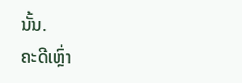ນັ້ນ.
ຄະດີເຫຼົ່າ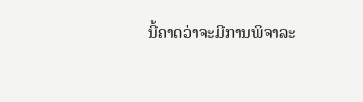ນີ້ຄາດວ່າຈະມີການພິຈາລະ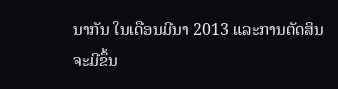ນາກັນ ໃນເດືອນມີນາ 2013 ແລະການຕັດສິນ ຈະມີຂຶ້ນ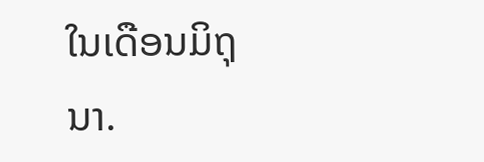ໃນເດືອນມິຖຸນາ.